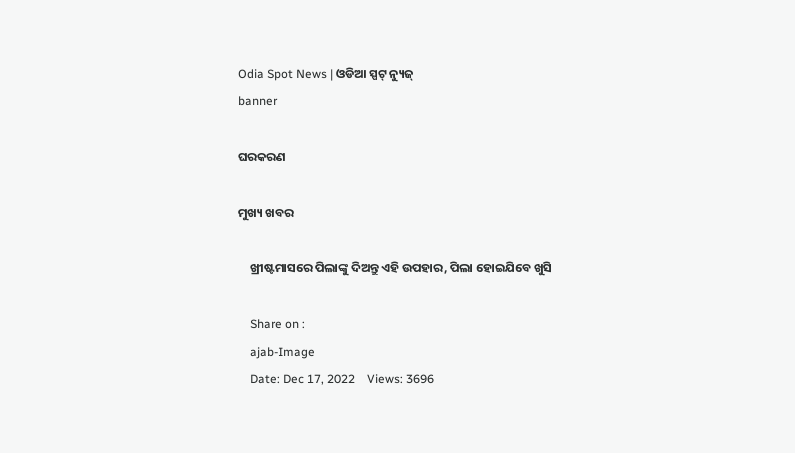Odia Spot News | ଓଡିଆ ସ୍ପଟ୍ ନ୍ୟୁଜ୍
banner

ଘରକରଣ

ମୁଖ୍ୟ ଖବର

    ଖ୍ରୀଷ୍ଟମାସରେ ପିଲାଙ୍କୁ ଦିଅନ୍ତୁ ଏହି ଉପହାର, ପିଲା ହୋଇଯିବେ ଖୁସି

    Share on :
    ajab-Image
    Date: Dec 17, 2022    Views: 3696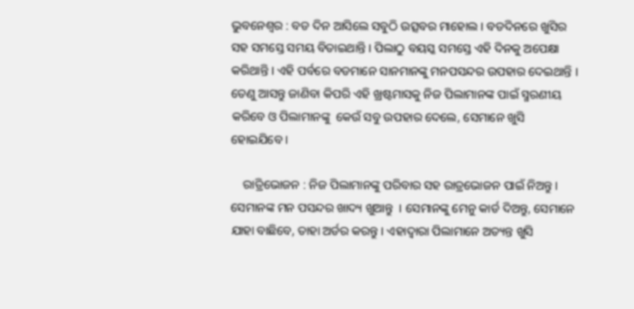ଭୁବନେଶ୍ୱର : ବଡ ଦିନ ଆସିଲେ ସବୁଠି ଉତ୍ସବର ମାହୋଲ । ବଡଦିନରେ ଖୁସିର ସହ ସମସ୍ତେ ସମୟ ବିତାଇଥାନ୍ତି । ପିଲାଠୁ ବୟସ୍କ ସମସ୍ତେ ଏହି ଦିନକୁ ଅପେକ୍ଷା କରିଥାନ୍ତି । ଏହି ପର୍ବରେ ବଡମାନେ ସାନମାନଙ୍କୁ ମନପସନ୍ଦର ଉପହାର ଦେଇଥାନ୍ତି । ତେଣୁ ଆସନ୍ତୁ ଜାଣିବା କିପରି ଏହି ଖ୍ରଷ୍ଟମାସକୁ ନିଜ ପିଲାମାନଙ୍କ ପାଇଁ ସ୍ମରଣୀୟ କରିବେ ଓ ପିଲାମାନଙ୍କୁ  କେଉଁ ସବୁ ଉପହାର ଦେଲେ, ସେମାନେ ଖୁସି ହୋଇଯିବେ ।

    ରାତ୍ରିଭୋଜନ : ନିଜ ପିଲାମାନଙ୍କୁ ପରିବାର ସହ ରାତ୍ରଭୋଜନ ପାଇଁ ନିଅନ୍ତୁ । ସେମାନଙ୍କ ମନ ପସନ୍ଦର ଖାଦ୍ୟ ଖୁଆନ୍ତୁ  । ସେମାନଙ୍କୁ ମେନୁ କାର୍ଡ ଦିଅନ୍ତୁ, ସେମାନେ ଯାହା ବାଛିବେ, ତାହା ଅର୍ଡର କରନ୍ତୁ । ଏହାଦ୍ୱାରା ପିଲାମାନେ ଅତ୍ୟନ୍ତ ଖୁସି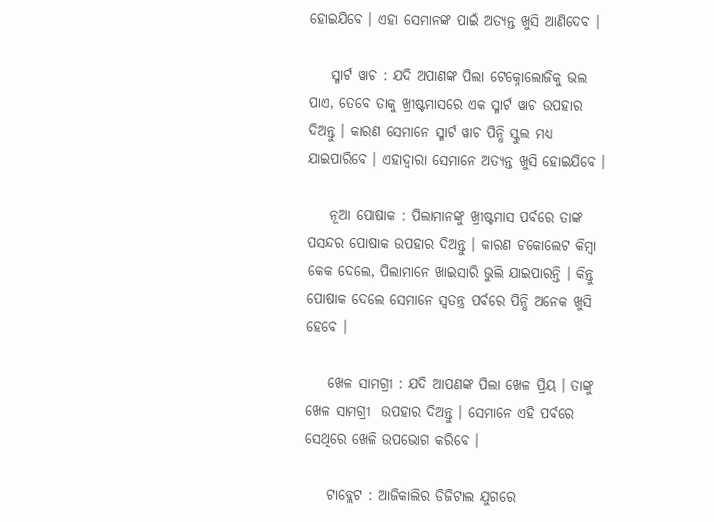ହୋଇଯିବେ । ଏହା ସେମାନଙ୍କ ପାଇଁ ଅତ୍ୟନ୍ତ ଖୁସି ଆଣିଦେବ ।

    ସ୍ମାର୍ଟ ୱାଚ : ଯଦି ଅପାଣଙ୍କ ପିଲା ଟେକ୍ନୋଲୋଜିକୁ ଭଲ ପାଏ, ତେବେ ତାକୁ ଖ୍ରୀଷ୍ଟମାସରେ ଏକ ସ୍ମାର୍ଟ ୱାଚ ଉପହାର ଦିଅନ୍ତୁ । କାରଣ ସେମାନେ ସ୍ମାର୍ଟ ୱାଚ ପିନ୍ଧି ସ୍କୁଲ ମଧ୍ୟ ଯାଇପାରିବେ । ଏହାଦ୍ୱାରା ସେମାନେ ଅତ୍ୟନ୍ତ ଖୁସି ହୋଇଯିବେ ।

    ନୂଆ ପୋଷାକ : ପିଲାମାନଙ୍କୁ ଖ୍ରୀଷ୍ଟମାସ ପର୍ବରେ ତାଙ୍କ ପସନ୍ଦର ପୋଷାକ ଉପହାର ଦିଅନ୍ତୁ । କାରଣ ଚକୋଲେଟ କିମ୍ବା କେକ ଦେଲେ, ପିଲାମାନେ ଖାଇସାରି ଭୁଲି ଯାଇପାରନ୍ତି । କିନ୍ତୁ ପୋଷାକ ଦେଲେ ସେମାନେ ସ୍ୱତନ୍ତ୍ର ପର୍ବରେ ପିନ୍ଧି ଅନେକ ଖୁସି ହେବେ ।

    ଖେଳ ସାମଗ୍ରୀ : ଯଦି ଆପଣଙ୍କ ପିଲା ଖେଳ ପ୍ରିୟ । ତାଙ୍କୁ ଖେଳ ସାମଗ୍ରୀ  ଉପହାର ଦିଅନ୍ତୁ । ସେମାନେ ଏହି ପର୍ବରେ ସେଥିରେ ଖେଳି ଉପଭୋଗ କରିବେ ।

    ଟାବ୍ଲେଟ : ଆଜିକାଲିର ଡିଜିଟାଲ ଯୁଗରେ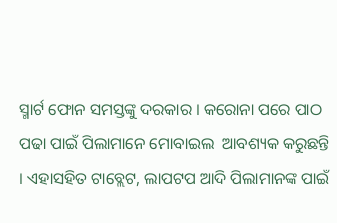ସ୍ମାର୍ଟ ଫୋନ ସମସ୍ତଙ୍କୁ ଦରକାର । କରୋନା ପରେ ପାଠ ପଢା ପାଇଁ ପିଲାମାନେ ମୋବାଇଲ  ଆବଶ୍ୟକ କରୁଛନ୍ତି । ଏହାସହିତ ଟାବ୍ଲେଟ, ଲାପଟପ ଆଦି ପିଲାମାନଙ୍କ ପାଇଁ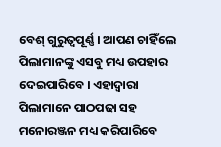ବେଶ୍‌ ଗୁରୁତ୍ୱପୂର୍ଣ୍ଣ । ଆପଣ ଚାହିଁଲେ ପିଲାମାନଙ୍କୁ ଏସବୁ ମଧ୍ୟ ଉପହାର ଦେଇପାରିବେ । ଏହାଦ୍ୱାରା ପିଲାମାନେ ପାଠପଢା ସହ ମନୋରଞ୍ଜନ ମଧ୍ୟ କରିପାରିବେ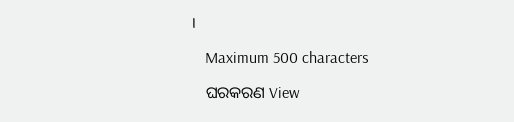।

    Maximum 500 characters

    ଘରକରଣ View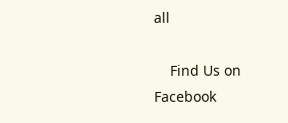all

    Find Us on Facebook